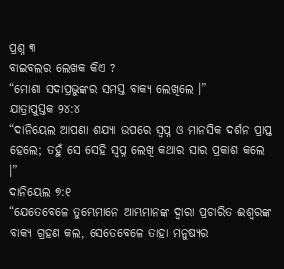ପ୍ରଶ୍ନ ୩
ବାଇବଲର ଲେଖକ କିଏ ?
“ମୋଶା ସଦାପ୍ରଭୁଙ୍କର ସମସ୍ତ ବାକ୍ୟ ଲେଖିଲେ ।”
ଯାତ୍ରାପୁସ୍ତକ ୨୪:୪
“ଦାନିୟେଲ ଆପଣା ଶଯ୍ୟା ଉପରେ ସ୍ୱପ୍ନ ଓ ମାନସିକ ଦର୍ଶନ ପ୍ରାପ୍ତ ହେଲେ; ତହୁଁ ସେ ସେହି ସ୍ୱପ୍ନ ଲେଖି କଥାର ସାର ପ୍ରକାଶ କଲେ ।”
ଦାନିୟେଲ ୭:୧
“ଯେତେବେଳେ ତୁମ୍ଭେମାନେ ଆମ୍ଭମାନଙ୍କ ଦ୍ୱାରା ପ୍ରଚାରିତ ଈଶ୍ୱରଙ୍କ ବାକ୍ୟ ଗ୍ରହଣ କଲ, ସେତେବେଳେ ତାହା ମନୁଷ୍ୟର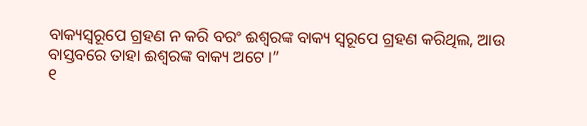ବାକ୍ୟସ୍ୱରୂପେ ଗ୍ରହଣ ନ କରି ବରଂ ଈଶ୍ୱରଙ୍କ ବାକ୍ୟ ସ୍ୱରୂପେ ଗ୍ରହଣ କରିଥିଲ, ଆଉ ବାସ୍ତବରେ ତାହା ଈଶ୍ୱରଙ୍କ ବାକ୍ୟ ଅଟେ ।”
୧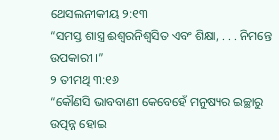ଥେସଲନୀକୀୟ ୨:୧୩
“ସମସ୍ତ ଶାସ୍ତ୍ର ଈଶ୍ୱରନିଶ୍ୱସିତ ଏବଂ ଶିକ୍ଷା, . . . ନିମନ୍ତେ ଉପକାରୀ ।”
୨ ତୀମଥି ୩:୧୬
“କୌଣସି ଭାବବାଣୀ କେବେହେଁ ମନୁଷ୍ୟର ଇଚ୍ଛାରୁ ଉତ୍ପନ୍ନ ହୋଇ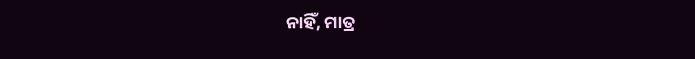ନାହିଁ, ମାତ୍ର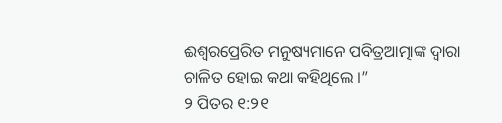ଈଶ୍ୱରପ୍ରେରିତ ମନୁଷ୍ୟମାନେ ପବିତ୍ରଆତ୍ମାଙ୍କ ଦ୍ୱାରା ଚାଳିତ ହୋଇ କଥା କହିଥିଲେ ।”
୨ ପିତର ୧:୨୧